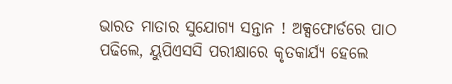ଭାରତ ମାତାର ସୁଯୋଗ୍ୟ ସନ୍ତାନ ! ଅକ୍ସଫୋର୍ଡରେ ପାଠ ପଢିଲେ, ୟୁପିଏସସି ପରୀକ୍ଷାରେ କୃତକାର୍ଯ୍ୟ ହେଲେ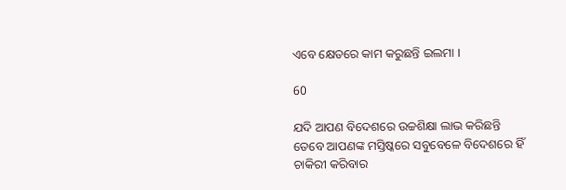ଏବେ କ୍ଷେତରେ କାମ କରୁଛନ୍ତି ଇଲମା ।

60

ଯଦି ଆପଣ ବିଦେଶରେ ଉଚ୍ଚଶିକ୍ଷା ଲାଭ କରିଛନ୍ତି ତେବେ ଆପଣଙ୍କ ମସ୍ତିଷ୍କରେ ସବୁବେଳେ ବିଦେଶରେ ହିଁ ଚାକିରୀ କରିବାର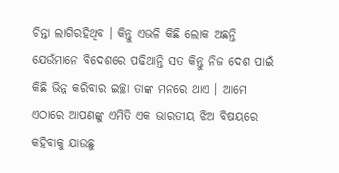ଚିନ୍ତା ଲାଗିରହିଥିବ । କିନ୍ତୁ ଏଭଳି କିଛି ଲୋକ ଅଛନ୍ତି ଯେଉଁମାନେ ବିଦେଶରେ ପଢିଥାନ୍ତି ସତ କିନ୍ତୁ ନିଜ ଦେଶ ପାଇଁ କିଛି ଭିନ୍ନ କରିବାର ଇଚ୍ଛା ତାଙ୍କ ମନରେ ଥାଏ । ଆମେ ଏଠାରେ ଆପଣଙ୍କୁ ଏମିତି ଏକ ଭାରତୀୟ ଝିଅ ବିଷୟରେ କହିବାକୁ ଯାଉଛୁ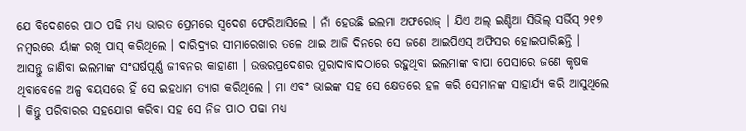ଯେ ବିଦେଶରେ ପାଠ ପଢି ମଧ୍ୟ ଭାରତ ପ୍ରେମରେ ସ୍ୱଦେଶ ଫେରିଆସିଲେ । ନାଁ ହେଉଛି ଇଲମା ଅଫରୋଜ୍ । ଯିଏ ଅଲ୍ ଇଣ୍ଡିଆ ସିଭିଲ୍ ସର୍ଭିସ୍ ୨୧୭ ନମ୍ବରରେ ର୍ୟାଙ୍କ ରଖି ପାସ୍ କରିଥିଲେ । ଦାରିଦ୍ର୍ୟର ସୀମାରେଖାର ତଳେ ଥାଇ ଆଜି ଦିନରେ ସେ ଜଣେ ଆଇପିଏସ୍ ଅଫିସର ହୋଇପାରିଛନ୍ତି । ଆସନ୍ତୁ ଜାଣିବା ଇଲମାଙ୍କ ସଂଘର୍ଷପୂର୍ଣ୍ଣ ଜୀବନର କାହାଣୀ । ଉତ୍ତରପ୍ରଦେଶର ମୁରାଦାବାଦଠାରେ ରହୁଥିବା ଇଲମାଙ୍କ ବାପା ପେସାରେ ଜଣେ କୃଷକ ଥିବାବେଳେ ଅଳ୍ପ ବୟସରେ ହିଁ ସେ ଇହଧାମ ତ୍ୟାଗ କରିଥିଲେ । ମା ଏବଂ ଭାଇଙ୍କ ସହ ସେ କ୍ଷେତରେ ହଳ କରି ସେମାନଙ୍କ ସାହାର୍ଯ୍ୟ କରି ଆସୁଥିଲେ । କିନ୍ତୁ ପରିବାରର ସହଯୋଗ କରିବା ସହ ସେ ନିଜ ପାଠ ପଢା ମଧ୍ୟ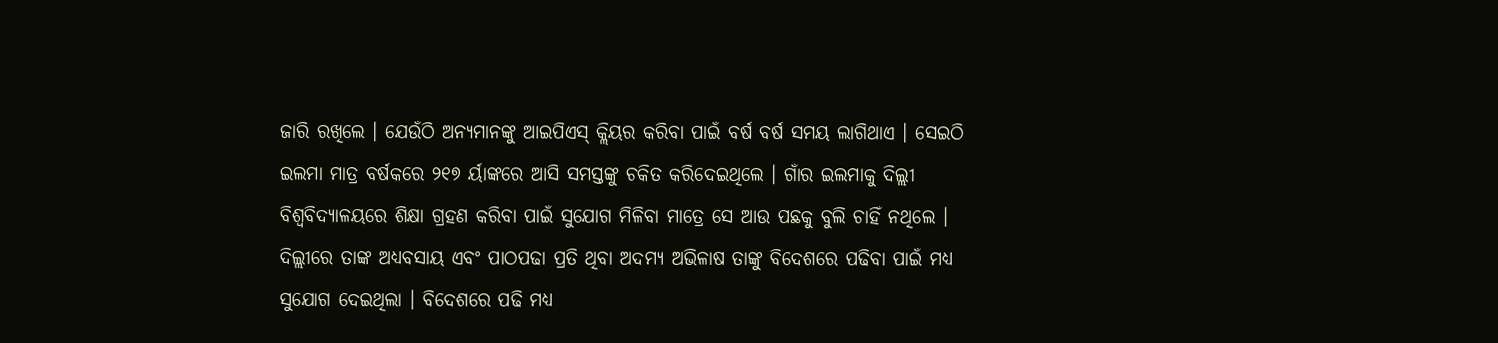ଜାରି ରଖିଲେ । ଯେଉଁଠି ଅନ୍ୟମାନଙ୍କୁ ଆଇପିଏସ୍ କ୍ଲିୟର କରିବା ପାଇଁ ବର୍ଷ ବର୍ଷ ସମୟ ଲାଗିଥାଏ । ସେଇଠି ଇଲମା ମାତ୍ର ବର୍ଷକରେ ୨୧୭ ର୍ୟାଙ୍କରେ ଆସି ସମସ୍ତଙ୍କୁ ଚକିତ କରିଦେଇଥିଲେ । ଗାଁର ଇଲମାକୁ ଦିଲ୍ଲୀ ବିଶ୍ୱବିଦ୍ୟାଳୟରେ ଶିକ୍ଷା ଗ୍ରହଣ କରିବା ପାଇଁ ସୁଯୋଗ ମିଳିବା ମାତ୍ରେ ସେ ଆଉ ପଛକୁ ବୁଲି ଚାହିଁ ନଥିଲେ । ଦିଲ୍ଲୀରେ ତାଙ୍କ ଅଧ୍ୟବସାୟ ଏବଂ ପାଠପଢା ପ୍ରତି ଥିବା ଅଦମ୍ୟ ଅଭିଳାଷ ତାଙ୍କୁ ବିଦେଶରେ ପଢିବା ପାଇଁ ମଧ୍ୟ ସୁଯୋଗ ଦେଇଥିଲା । ବିଦେଶରେ ପଢି ମଧ୍ୟ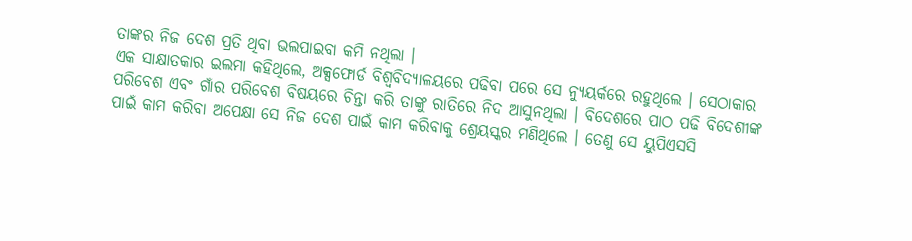ତାଙ୍କର ନିଜ ଦେଶ ପ୍ରତି ଥିବା ଭଲପାଇବା କମି ନଥିଲା ।
ଏକ ସାକ୍ଷାତକାର ଇଲମା କହିଥିଲେ, ଅକ୍ସଫୋର୍ଡ ବିଶ୍ୱବିଦ୍ୟାଳୟରେ ପଢିବା ପରେ ସେ ନ୍ୟୁୟର୍କରେ ରହୁଥିଲେ । ସେଠାକାର ପରିବେଶ ଏବଂ ଗାଁର ପରିବେଶ ବିଷୟରେ ଚିନ୍ତା କରି ତାଙ୍କୁ ରାତିରେ ନିଦ ଆସୁନଥିଲା । ବିଦେଶରେ ପାଠ ପଢି ବିଦେଶୀଙ୍କ ପାଇଁ କାମ କରିବା ଅପେକ୍ଷା ସେ ନିଜ ଦେଶ ପାଇଁ କାମ କରିବାକୁ ଶ୍ରେୟସ୍କର ମଣିଥିଲେ । ତେଣୁ ସେ ୟୁପିଏସସି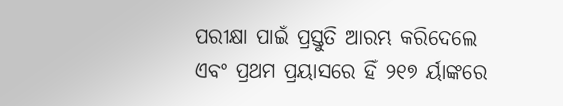ପରୀକ୍ଷା ପାଇଁ ପ୍ରସ୍ତୁତି ଆରମ୍ଭ କରିଦେଲେ ଏବଂ ପ୍ରଥମ ପ୍ରୟାସରେ ହିଁ ୨୧୭ ର୍ୟାଙ୍କରେ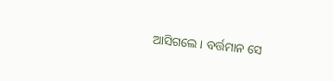ଆସିଗଲେ । ବର୍ତ୍ତମାନ ସେ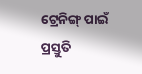ଟ୍ରେନିଙ୍ଗ୍ ପାଇଁ ପ୍ରସ୍ତୁତି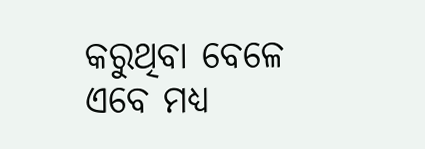କରୁଥିବା ବେଳେ ଏବେ ମଧ୍ୟ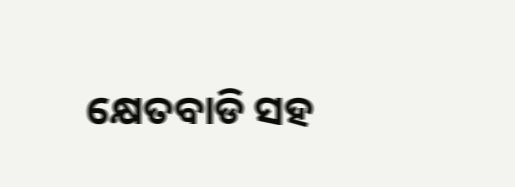କ୍ଷେତବାଡି ସହ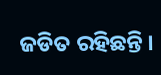ଜଡିତ ରହିଛନ୍ତି ।